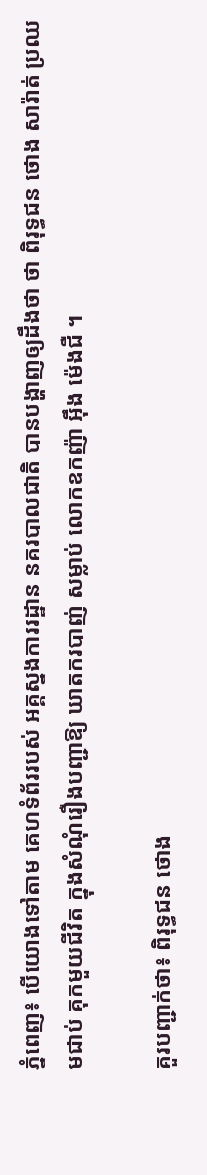ភ្នំពេញ៖ បើយោងទៅតាម គេហទំព័ររបស់ អគ្គស្នងការរដ្ឋាន នគរបាលជាតិ បានបង្ហាញឲ្យដឹងថា ថា ពិរុទ្ធជន ថោង សារ៉ាត់ ប្រឈមជាប់ គុកមួយជីវិត ក្នុងសំណុំរឿងបញ្ជាឱ្យ ឃាតករបាញ់ សម្លាប់ លោកឧកញ៉ា អ៊ឹង ម៉េងជឺ ។

គួរបញ្ជាក់ថា៖ ពិរុទ្ធជន ថោង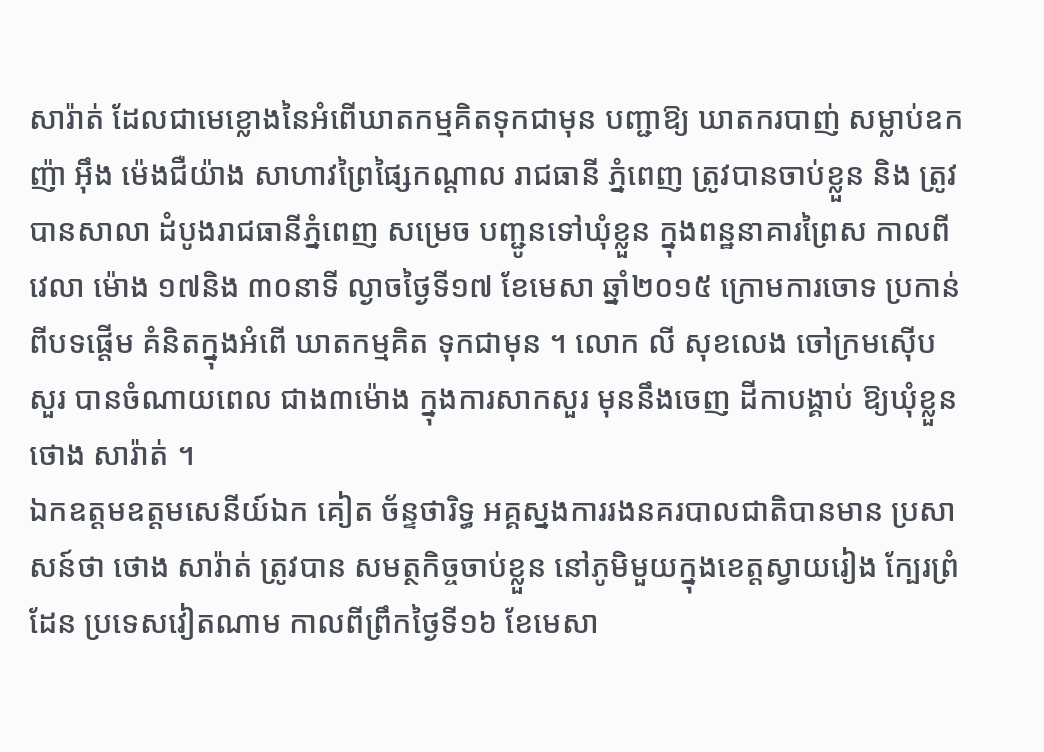សារ៉ាត់ ដែលជាមេខ្លោងនៃអំពើឃាតកម្មគិតទុកជាមុន បញ្ជាឱ្យ ឃាតករបាញ់ សម្លាប់ឧកញ៉ា អ៊ឹង ម៉េងជឺយ៉ាង សាហាវព្រៃផ្សៃកណ្តាល រាជធានី ភ្នំពេញ ត្រូវបានចាប់ខ្លួន និង ត្រូវបានសាលា ដំបូងរាជធានីភ្នំពេញ សម្រេច បញ្ជូនទៅឃុំខ្លួន ក្នុងពន្ឋនាគារព្រៃស កាលពីវេលា ម៉ោង ១៧និង ៣០នាទី ល្ងាចថ្ងៃទី១៧ ខែមេសា ឆ្នាំ២០១៥ ក្រោមការចោទ ប្រកាន់ពីបទផ្តើម គំនិតក្នុងអំពើ ឃាតកម្មគិត ទុកជាមុន ។ លោក លី សុខលេង ចៅក្រមស៊ើបសួរ បានចំណាយពេល ជាង៣ម៉ោង ក្នុងការសាកសួរ មុននឹងចេញ ដីកាបង្គាប់ ឱ្យឃុំខ្លួន ថោង សារ៉ាត់ ។
ឯកឧត្តមឧត្តមសេនីយ៍ឯក គៀត ច័ន្ទថារិទ្ធ អគ្គស្នងការរងនគរបាលជាតិបានមាន ប្រសាសន៍ថា ថោង សារ៉ាត់ ត្រូវបាន សមត្ថកិច្ចចាប់ខ្លួន នៅភូមិមួយក្នុងខេត្តស្វាយរៀង ក្បែរព្រំដែន ប្រទេសវៀតណាម កាលពីព្រឹកថ្ងៃទី១៦ ខែមេសា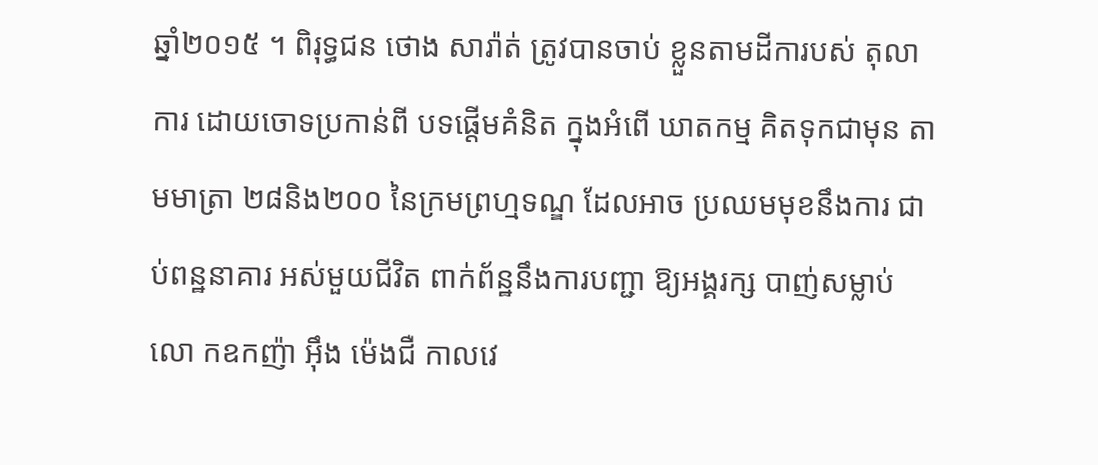ឆ្នាំ២០១៥ ។ ពិរុទ្ធជន ថោង សារ៉ាត់ ត្រូវបានចាប់ ខ្លួនតាមដីការបស់ តុលាការ ដោយចោទប្រកាន់ពី បទផ្តើមគំនិត ក្នុងអំពើ ឃាតកម្ម គិតទុកជាមុន តាមមាត្រា ២៨និង២០០ នៃក្រមព្រហ្មទណ្ឌ ដែលអាច ប្រឈមមុខនឹងការ ជាប់ពន្ឋនាគារ អស់មួយជីវិត ពាក់ព័ន្ឋនឹងការបញ្ជា ឱ្យអង្គរក្ស បាញ់សម្លាប់លោ កឧកញ៉ា អ៊ឹង ម៉េងជឺ កាលវេ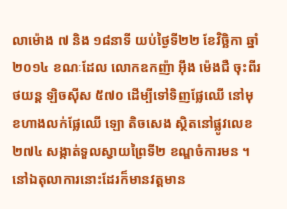លាម៉ោង ៧ និង ១៨នាទី យប់ថ្ងៃទី២២ ខែវិច្ឆិកា ឆ្នាំ២០១៤ ខណៈដែល លោកឧកញ៉ា អ៊ឹង ម៉េងជឺ ចុះពីរថយន្ត ឡិចស៊ីស ៥៧០ ដើម្បីទៅទិញផ្លែឈើ នៅមុខហាងលក់ផ្លែឈើ ឡោ តិចសេង ស្ថិតនៅផ្លូវលេខ ២៧៤ សង្កាត់ទួលស្វាយព្រៃទី២ ខណ្ឌចំការមន ។
នៅឯតុលាការនោះដែរក៏មានវត្តមាន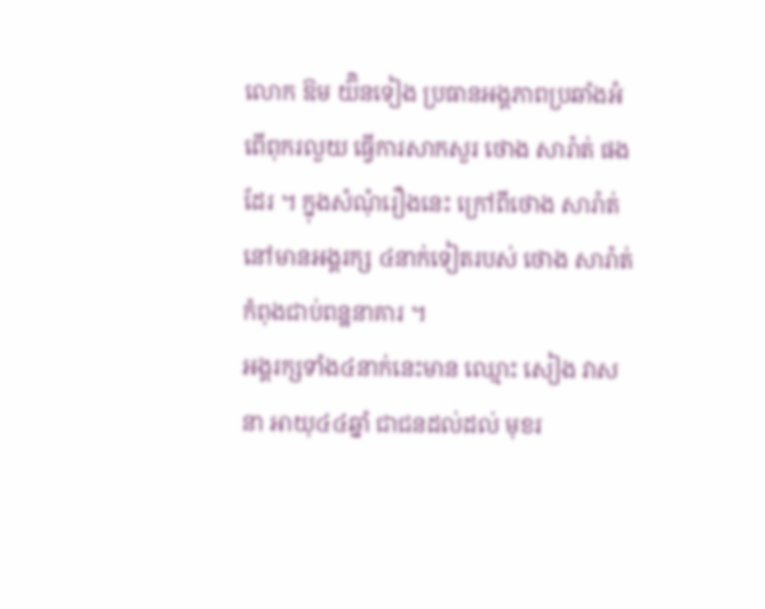លោក ឱម យ៊ិនទៀង ប្រធានអង្គភាពប្រឆាំងអំពើពុករលួយ ធ្វើការសាកសួរ ថោង សារ៉ាត់ ផងដែរ ។ ក្នុងសំណុំរឿងនេះ ក្រៅពីថោង សារ៉ាត់ នៅមានអង្គរក្ស ៤នាក់ទៀតរបស់ ថោង សារ៉ាត់ កំពុងជាប់ពន្ឋនាគារ ។
អង្គរក្សទាំង៤នាក់នេះមាន ឈ្មោះ សៀង វាសនា អាយុ៤៤ឆ្នាំ ជាជនដល់ដល់ មុខរ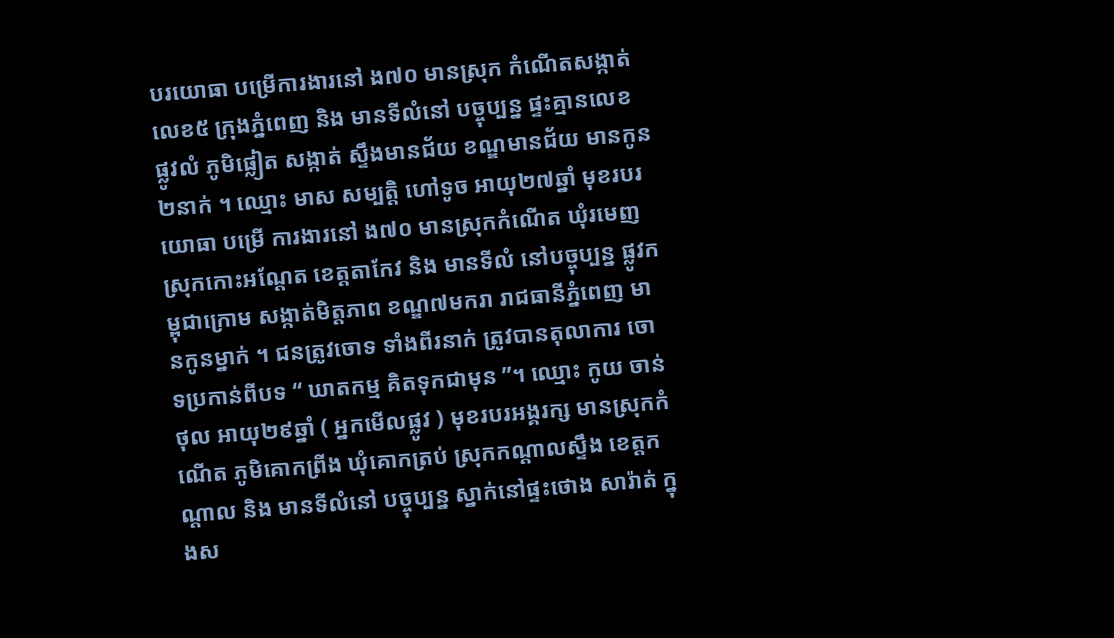បរយោធា បម្រើការងារនៅ ង៧០ មានស្រុក កំណើតសង្កាត់លេខ៥ ក្រុងភ្នំពេញ និង មានទីលំនៅ បច្ចុប្បន្ន ផ្ទះគ្មានលេខ ផ្លូវលំ ភូមិផ្លៀត សង្កាត់ ស្ទឹងមានជ័យ ខណ្ឌមានជ័យ មានកូន២នាក់ ។ ឈ្មោះ មាស សម្បត្តិ ហៅទូច អាយុ២៧ឆ្នាំ មុខរបរយោធា បម្រើ ការងារនៅ ង៧០ មានស្រុកកំណើត ឃុំរមេញ ស្រុកកោះអណ្តែត ខេត្តតាកែវ និង មានទីលំ នៅបច្ចុប្បន្ន ផ្លូវកម្ពុជាក្រោម សង្កាត់មិត្តភាព ខណ្ឌ៧មករា រាជធានីភ្នំពេញ មានកូនម្នាក់ ។ ជនត្រូវចោទ ទាំងពីរនាក់ ត្រូវបានតុលាការ ចោទប្រកាន់ពីបទ “ ឃាតកម្ម គិតទុកជាមុន ”។ ឈ្មោះ កូយ ចាន់ថុល អាយុ២៩ឆ្នាំ ( អ្នកមើលផ្លូវ ) មុខរបរអង្គរក្ស មានស្រុកកំណើត ភូមិគោកព្រីង ឃុំគោកត្រប់ ស្រុកកណ្តាលស្ទឹង ខេត្តកណ្តាល និង មានទីលំនៅ បច្ចុប្បន្ន ស្នាក់នៅផ្ទះថោង សារ៉ាត់ ក្នុងស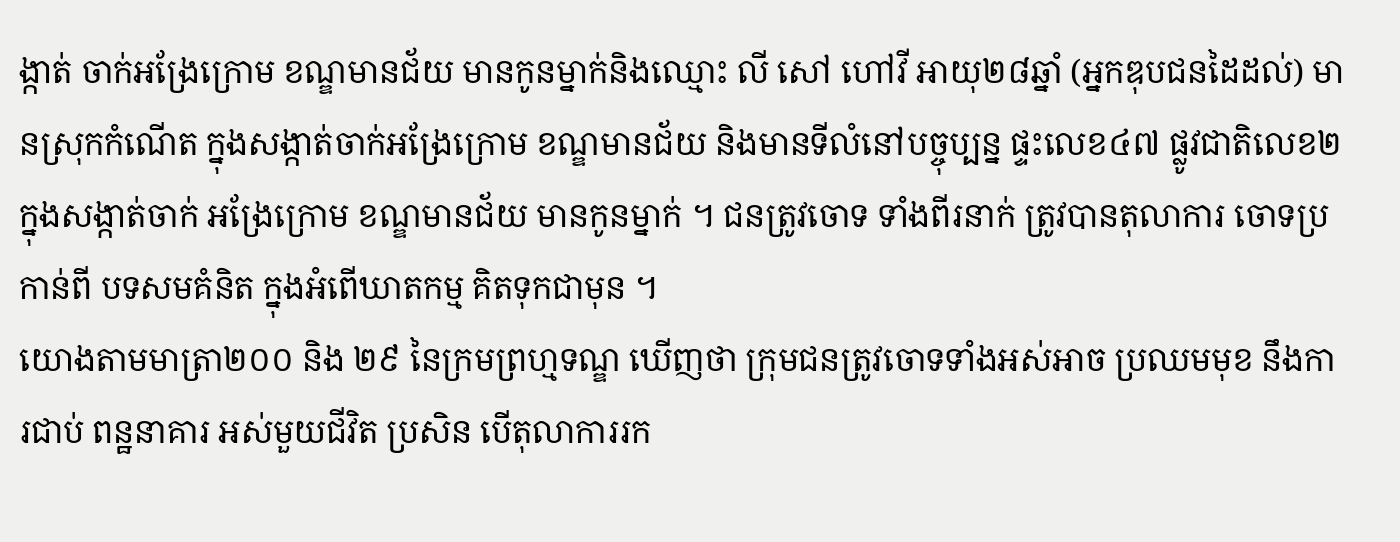ង្កាត់ ចាក់អង្រែក្រោម ខណ្ឌមានជ័យ មានកូនម្នាក់និងឈ្មោះ លី សៅ ហៅវី អាយុ២៨ឆ្នាំ (អ្នកឌុបជនដៃដល់) មានស្រុកកំណើត ក្នុងសង្កាត់ចាក់អង្រែក្រោម ខណ្ឌមានជ័យ និងមានទីលំនៅបច្ចុប្បន្ន ផ្ទះលេខ៤៧ ផ្លូវជាតិលេខ២ ក្នុងសង្កាត់ចាក់ អង្រែក្រោម ខណ្ឌមានជ័យ មានកូនម្នាក់ ។ ជនត្រូវចោទ ទាំងពីរនាក់ ត្រូវបានតុលាការ ចោទប្រកាន់ពី បទសមគំនិត ក្នុងអំពើឃាតកម្ម គិតទុកជាមុន ។
យោងតាមមាត្រា២០០ និង ២៩ នៃក្រមព្រហ្មទណ្ឌ ឃើញថា ក្រុមជនត្រូវចោទទាំងអស់អាច ប្រឈមមុខ នឹងការជាប់ ពន្ឋនាគារ អស់មួយជីវិត ប្រសិន បើតុលាការរក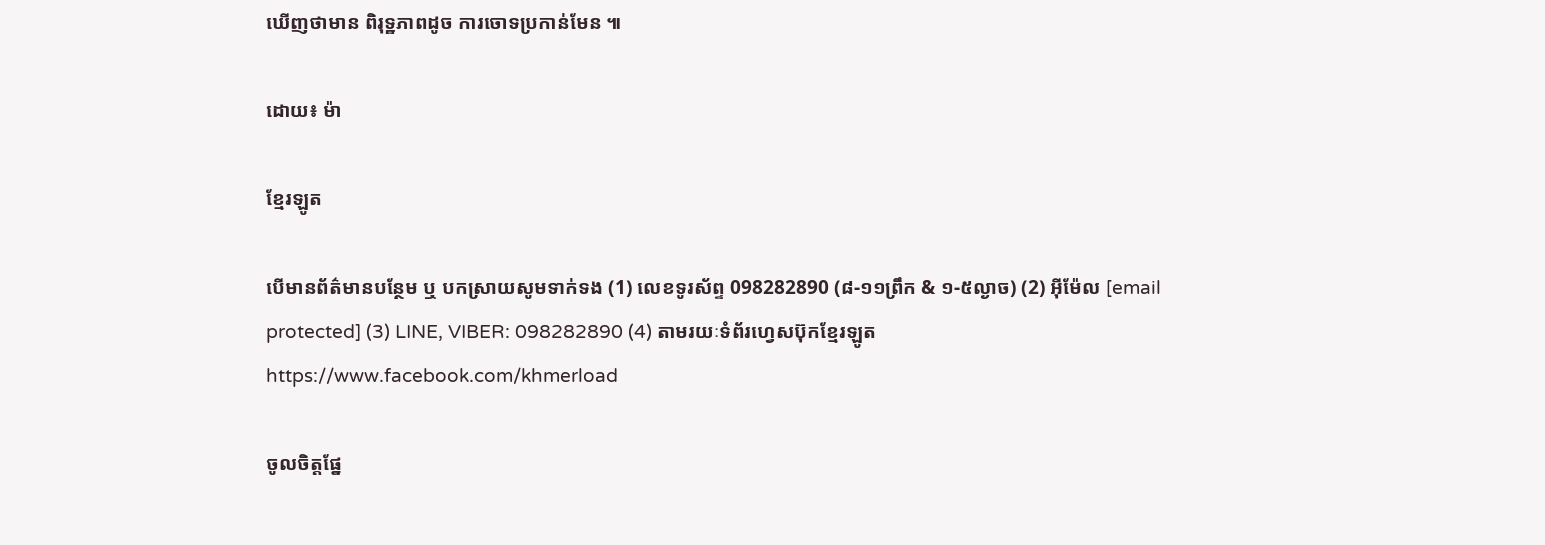ឃើញថាមាន ពិរុទ្ឋភាពដូច ការចោទប្រកាន់មែន ៕

ដោយ៖ ម៉ា

ខ្មែរឡូត

បើមានព័ត៌មានបន្ថែម ឬ បកស្រាយសូមទាក់ទង (1) លេខទូរស័ព្ទ 098282890 (៨-១១ព្រឹក & ១-៥ល្ងាច) (2) អ៊ីម៉ែល [email protected] (3) LINE, VIBER: 098282890 (4) តាមរយៈទំព័រហ្វេសប៊ុកខ្មែរឡូត https://www.facebook.com/khmerload

ចូលចិត្តផ្នែ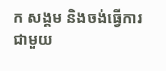ក សង្គម និងចង់ធ្វើការជាមួយ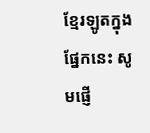ខ្មែរឡូតក្នុងផ្នែកនេះ សូមផ្ញើ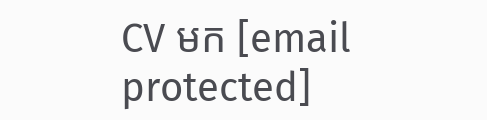CV មក [email protected]